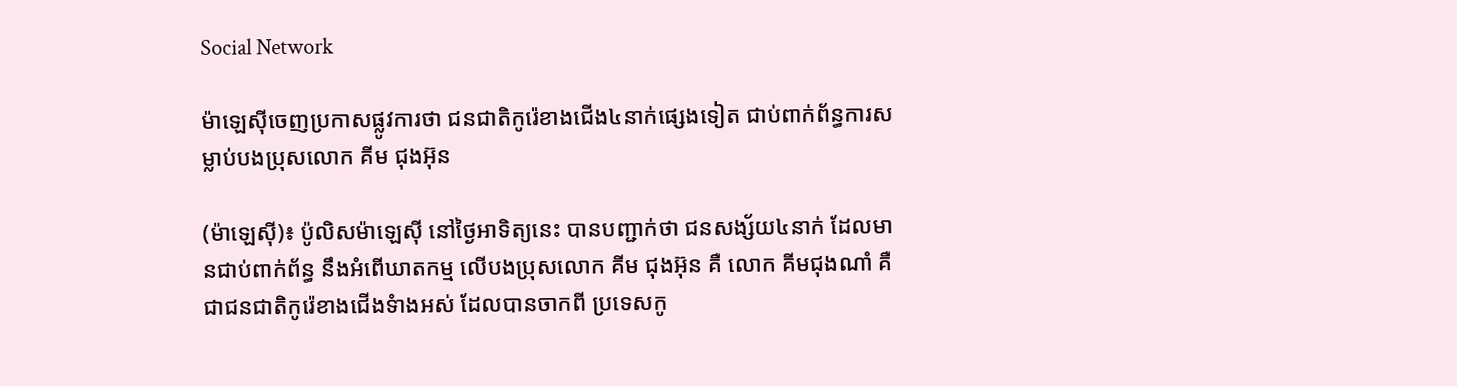Social Network

ម៉ាឡេស៊ីចេញប្រកាសផ្លូវការថា ជនជាតិកូរ៉េខាងជើង៤នាក់ផ្សេងទៀត ជាប់ពាក់ព័ន្ធការសម្លាប់បងប្រុសលោក គីម ជុងអ៊ុន

(ម៉ាឡេស៊ី)៖ ប៉ូលិសម៉ាឡេស៊ី នៅថ្ងៃអាទិត្យនេះ បានបញ្ជាក់ថា ជនសង្ស័យ៤នាក់ ដែលមានជាប់ពាក់ព័ន្ធ នឹងអំពើឃាតកម្ម លើបងប្រុសលោក គីម ជុងអ៊ុន គឺ លោក គីមជុងណាំ គឺជាជនជាតិកូរ៉េខាងជើងទំាងអស់ ដែលបានចាកពី ប្រទេសកូ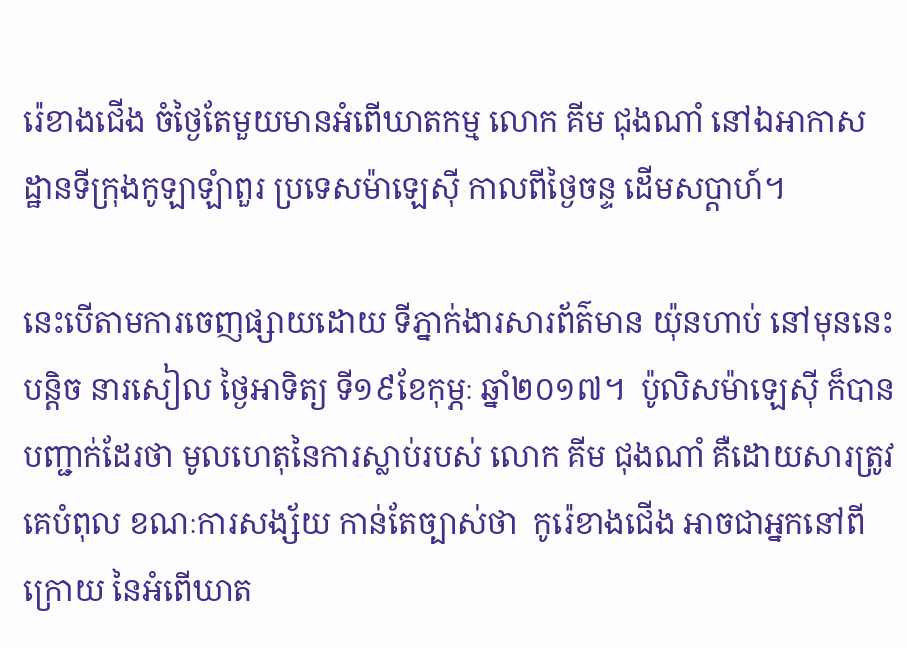រ៉េខាងជើង ចំថ្ងៃតែមួយមានអំពើឃាតកម្ម លោក គីម ជុងណាំ នៅឯអាកាស ដ្ឋានទីក្រុងកូឡាឡំាពួរ ប្រទេសម៉ាឡេស៊ី កាលពីថ្ងៃចន្ទ ដើមសប្ដាហ៍។

នេះបើតាមការចេញផ្សាយដោយ ទីភ្នាក់ងារសារព័ត៌មាន យ៉ុនហាប់ នៅមុននេះបន្តិច នារសៀល ថ្ងៃអាទិត្យ ទី១៩ខែកុម្ភៈ ឆ្នាំ២០១៧។  ប៉ូលិសម៉ាឡេស៊ី ក៏បានបញ្ជាក់ដែរថា មូលហេតុនៃការស្លាប់របស់ លោក គីម ជុងណាំ គឺដោយសារត្រូវគេបំពុល ខណៈការសង្ស័យ កាន់តែច្បាស់ថា  កូរ៉េខាងជើង អាចជាអ្នកនៅពីក្រោយ នៃអំពើឃាត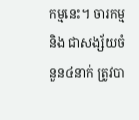កម្មនេះ។ ចារកម្ម និង ជាសង្ស័យចំនួន៤នាក់ ត្រូវបា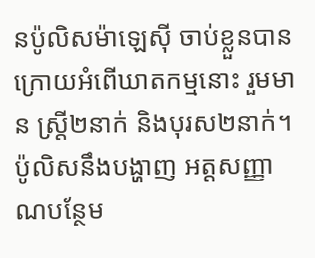នប៉ូលិសម៉ាឡេស៊ី ចាប់ខ្លួនបានក្រោយអំពើឃាតកម្មនោះ រួមមាន ស្រ្តី២នាក់ និងបុរស២នាក់។ ប៉ូលិសនឹងបង្ហាញ អត្តសញ្ញាណបន្ថែម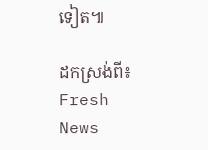ទៀត៕

ដកស្រង់ពី៖ Fresh News